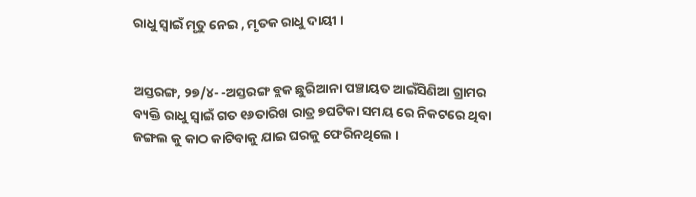ରାଧୁ ସ୍ବାଇଁ ମୃତୁ ନେଇ , ମୃତକ ରାଧୁ ଦାୟୀ ।


ଅସ୍ତରଙ୍ଗ, ୨୭/୪- -ଅସ୍ତରଙ୍ଗ ବ୍ଲକ ଛୁରିଆନା ପଞ୍ଚାୟତ ଆଇଁସିଣିଆ ଗ୍ରାମର ବ୍ୟକ୍ତି ରାଧୁ ସ୍ୱାଇଁ ଗତ ୧୬ତାରିଖ ରାତ୍ର ୭ଘଟିକା ସମୟ ରେ ନିକଟରେ ଥିବା ଜଙ୍ଗଲ କୁ କାଠ କାଟିବାକୁ ଯାଇ ଘରକୁ ଫେରିନଥିଲେ ।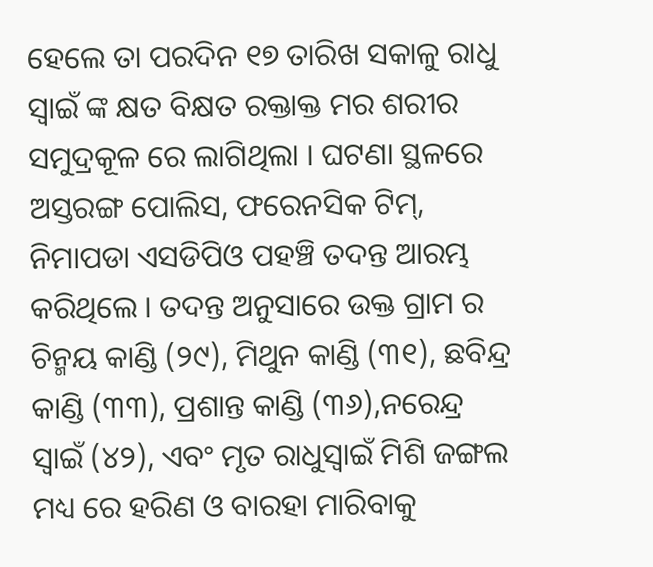ହେଲେ ତା ପରଦିନ ୧୭ ତାରିଖ ସକାଳୁ ରାଧୁ ସ୍ୱାଇଁ ଙ୍କ କ୍ଷତ ବିକ୍ଷତ ରକ୍ତାକ୍ତ ମର ଶରୀର ସମୁଦ୍ରକୂଳ ରେ ଲାଗିଥିଲା । ଘଟଣା ସ୍ଥଳରେ ଅସ୍ତରଙ୍ଗ ପୋଲିସ, ଫରେନସିକ ଟିମ୍, ନିମାପଡା ଏସଡିପିଓ ପହଞ୍ଚି ତଦନ୍ତ ଆରମ୍ଭ କରିଥିଲେ । ତଦନ୍ତ ଅନୁସାରେ ଉକ୍ତ ଗ୍ରାମ ର ଚିନ୍ମୟ କାଣ୍ଡି (୨୯), ମିଥୁନ କାଣ୍ଡି (୩୧), ଛବିନ୍ଦ୍ର କାଣ୍ଡି (୩୩), ପ୍ରଶାନ୍ତ କାଣ୍ଡି (୩୬),ନରେନ୍ଦ୍ର ସ୍ୱାଇଁ (୪୨), ଏବଂ ମୃତ ରାଧୁସ୍ୱାଇଁ ମିଶି ଜଙ୍ଗଲ ମଧ୍ୟ ରେ ହରିଣ ଓ ବାରହା ମାରିବାକୁ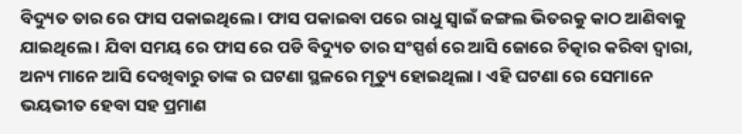ବିଦ୍ୟୁତ ତାର ରେ ଫାସ ପକାଇଥିଲେ । ଫାସ ପକାଇବା ପରେ ରାଧୁ ସ୍ୱାଇଁ ଜଙ୍ଗଲ ଭିତରକୁ କାଠ ଆଣିବାକୁ ଯାଇଥିଲେ । ଯିବା ସମୟ ରେ ଫାସ ରେ ପଡି ବିଦ୍ୟୁତ ତାର ସଂସ୍ପର୍ଶ ରେ ଆସି ଜୋରେ ଚିତ୍କାର କରିବା ଦ୍ବାରା, ଅନ୍ୟ ମାନେ ଆସି ଦେଖିବାରୁ ତାଙ୍କ ର ଘଟଣା ସ୍ଥଳରେ ମୃତ୍ୟୁ ହୋଇଥିଲା । ଏହି ଘଟଣା ରେ ସେମାନେ ଭୟଭୀତ ହେବା ସହ ପ୍ରମାଣ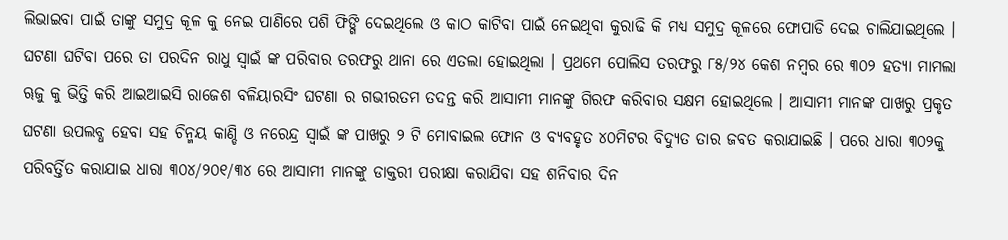ଲିଭାଇବା ପାଇଁ ତାଙ୍କୁ ସମୁଦ୍ର କୂଳ କୁ ନେଇ ପାଣିରେ ପଶି ଫିଙ୍ଗି ଦେଇଥିଲେ ଓ କାଠ କାଟିବା ପାଇଁ ନେଇଥିବା କୁରାଢି କି ମଧ୍ୟ ସମୁଦ୍ର କୂଳରେ ଫୋପାଡି ଦେଇ ଚାଲିଯାଇଥିଲେ । ଘଟଣା ଘଟିବା ପରେ ତା ପରଦିନ ରାଧୁ ସ୍ୱାଇଁ ଙ୍କ ପରିବାର ତରଫରୁ ଥାନା ରେ ଏତଲା ହୋଇଥିଲା । ପ୍ରଥମେ ପୋଲିସ ତରଫରୁ ୮୫/୨୪ କେଶ ନମ୍ବର ରେ ୩୦୨ ହତ୍ୟା ମାମଲା ୠଜୁ କୁ ଭିତ୍ତି କରି ଆଇଆଇସି ରାଜେଶ ବଳିୟାରସିଂ ଘଟଣା ର ଗଭୀରତମ ତଦନ୍ତ କରି ଆସାମୀ ମାନଙ୍କୁ ଗିରଫ କରିବାର ସକ୍ଷମ ହୋଇଥିଲେ । ଆସାମୀ ମାନଙ୍କ ପାଖରୁ ପ୍ରକୃତ ଘଟଣା ଉପଲବ୍ଧ ହେବା ସହ ଚିନ୍ମୟ କାଣ୍ଡି ଓ ନରେନ୍ଦ୍ର ସ୍ୱାଇଁ ଙ୍କ ପାଖରୁ ୨ ଟି ମୋବାଇଲ ଫୋନ ଓ ବ୍ୟବହୃତ ୪୦ମିଟର ବିଦ୍ୟୁତ ତାର ଜବତ କରାଯାଇଛି । ପରେ ଧାରା ୩୦୨କୁ ପରିବର୍ତ୍ତିତ କରାଯାଇ ଧାରା ୩୦୪/୨୦୧/୩୪ ରେ ଆସାମୀ ମାନଙ୍କୁ ଡାକ୍ତରୀ ପରୀକ୍ଷା କରାଯିବା ସହ ଶନିବାର ଦିନ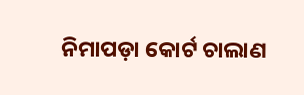ନିମାପଡ଼ା କୋର୍ଟ ଚାଲାଣ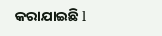କରାଯାଇଛି l